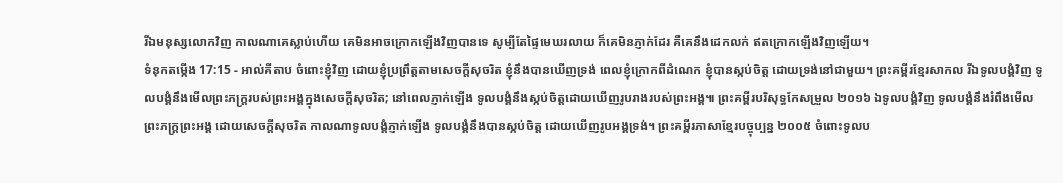រីឯមនុស្សលោកវិញ កាលណាគេស្លាប់ហើយ គេមិនអាចក្រោកឡើងវិញបានទេ សូម្បីតែផ្ទៃមេឃរលាយ ក៏គេមិនភ្ញាក់ដែរ គឺគេនឹងដេកលក់ ឥតក្រោកឡើងវិញឡើយ។
ទំនុកតម្កើង 17:15 - អាល់គីតាប ចំពោះខ្ញុំវិញ ដោយខ្ញុំប្រព្រឹត្តតាមសេចក្ដីសុចរិត ខ្ញុំនឹងបានឃើញទ្រង់ ពេលខ្ញុំក្រោកពីដំណេក ខ្ញុំបានស្កប់ចិត្ត ដោយទ្រង់នៅជាមួយ។ ព្រះគម្ពីរខ្មែរសាកល រីឯទូលបង្គំវិញ ទូលបង្គំនឹងមើលព្រះភក្ត្ររបស់ព្រះអង្គក្នុងសេចក្ដីសុចរិត; នៅពេលភ្ញាក់ឡើង ទូលបង្គំនឹងស្កប់ចិត្តដោយឃើញរូបរាងរបស់ព្រះអង្គ៕ ព្រះគម្ពីរបរិសុទ្ធកែសម្រួល ២០១៦ ឯទូលបង្គំវិញ ទូលបង្គំនឹងរំពឹងមើលព្រះភក្ត្រព្រះអង្គ ដោយសេចក្ដីសុចរិត កាលណាទូលបង្គំភ្ញាក់ឡើង ទូលបង្គំនឹងបានស្កប់ចិត្ត ដោយឃើញរូបអង្គទ្រង់។ ព្រះគម្ពីរភាសាខ្មែរបច្ចុប្បន្ន ២០០៥ ចំពោះទូលប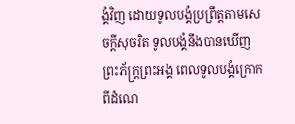ង្គំវិញ ដោយទូលបង្គំប្រព្រឹត្តតាមសេចក្ដីសុចរិត ទូលបង្គំនឹងបានឃើញព្រះភ័ក្ត្រព្រះអង្គ ពេលទូលបង្គំក្រោកពីដំណេ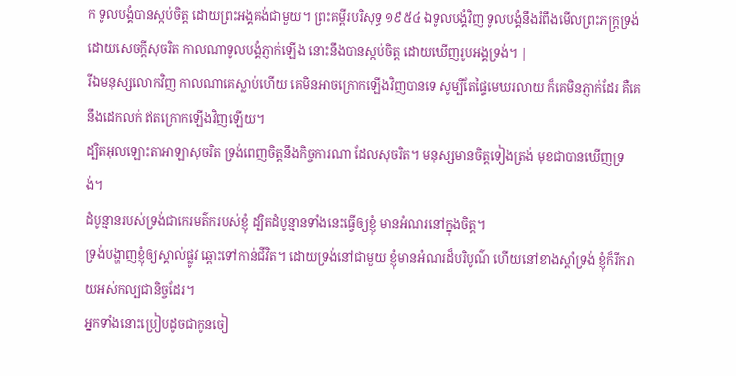ក ទូលបង្គំបានស្កប់ចិត្ត ដោយព្រះអង្គគង់ជាមួយ។ ព្រះគម្ពីរបរិសុទ្ធ ១៩៥៤ ឯទូលបង្គំវិញ ទូលបង្គំនឹងរំពឹងមើលព្រះភក្ត្រទ្រង់ ដោយសេចក្ដីសុចរិត កាលណាទូលបង្គំភ្ញាក់ឡើង នោះនឹងបានស្កប់ចិត្ត ដោយឃើញរូបអង្គទ្រង់។ |
រីឯមនុស្សលោកវិញ កាលណាគេស្លាប់ហើយ គេមិនអាចក្រោកឡើងវិញបានទេ សូម្បីតែផ្ទៃមេឃរលាយ ក៏គេមិនភ្ញាក់ដែរ គឺគេនឹងដេកលក់ ឥតក្រោកឡើងវិញឡើយ។
ដ្បិតអុលឡោះតាអាឡាសុចរិត ទ្រង់ពេញចិត្តនឹងកិច្ចការណា ដែលសុចរិត។ មនុស្សមានចិត្តទៀងត្រង់ មុខជាបានឃើញទ្រង់។
ដំបូន្មានរបស់ទ្រង់ជាកេរមត៌ករបស់ខ្ញុំ ដ្បិតដំបូន្មានទាំងនេះធ្វើឲ្យខ្ញុំ មានអំណរនៅក្នុងចិត្ត។
ទ្រង់បង្ហាញខ្ញុំឲ្យស្គាល់ផ្លូវ ឆ្ពោះទៅកាន់ជីវិត។ ដោយទ្រង់នៅជាមួយ ខ្ញុំមានអំណរដ៏បរិបូណ៌ ហើយនៅខាងស្តាំទ្រង់ ខ្ញុំក៏រីករាយអស់កល្បជានិច្ចដែរ។
អ្នកទាំងនោះប្រៀបដូចជាកូនចៀ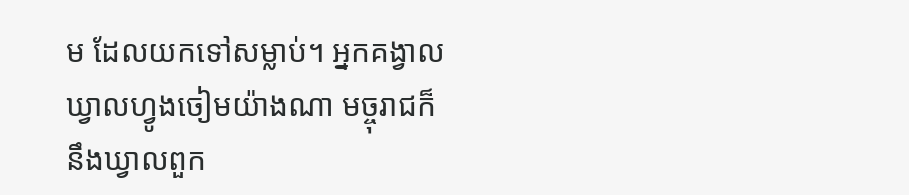ម ដែលយកទៅសម្លាប់។ អ្នកគង្វាល ឃ្វាលហ្វូងចៀមយ៉ាងណា មច្ចុរាជក៏នឹងឃ្វាលពួក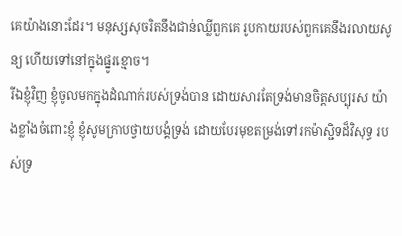គេយ៉ាងនោះដែរ។ មនុស្សសុចរិតនឹងជាន់ឈ្លីពួកគេ រូបកាយរបស់ពួកគេនឹងរលាយសូន្យ ហើយទៅនៅក្នុងផ្នូរខ្មោច។
រីឯខ្ញុំវិញ ខ្ញុំចូលមកក្នុងដំណាក់របស់ទ្រង់បាន ដោយសារតែទ្រង់មានចិត្តសប្បុរស យ៉ាងខ្លាំងចំពោះខ្ញុំ ខ្ញុំសូមក្រាបថ្វាយបង្គំទ្រង់ ដោយបែរមុខតម្រង់ទៅរកម៉ាស្ជិទដ៏វិសុទ្ធ របស់ទ្រ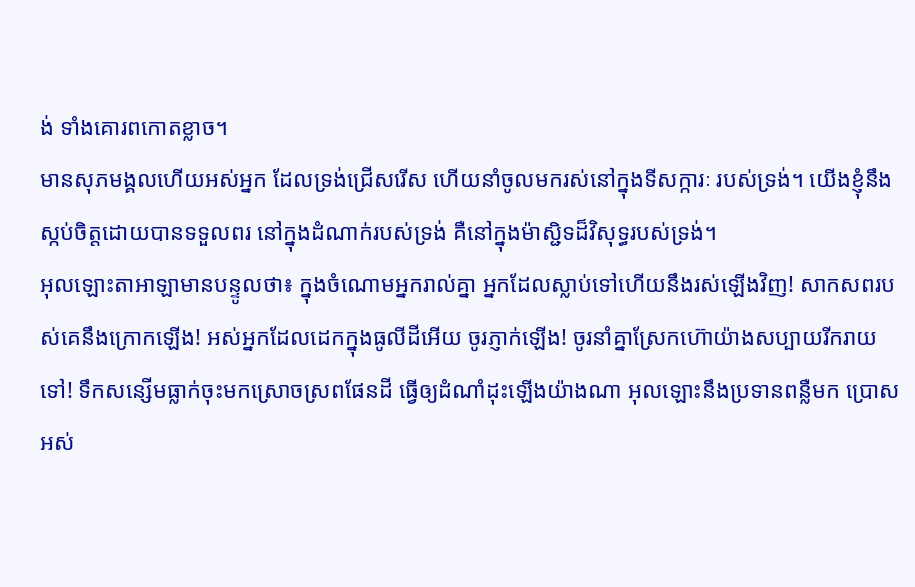ង់ ទាំងគោរពកោតខ្លាច។
មានសុភមង្គលហើយអស់អ្នក ដែលទ្រង់ជ្រើសរើស ហើយនាំចូលមករស់នៅក្នុងទីសក្ការៈ របស់ទ្រង់។ យើងខ្ញុំនឹងស្កប់ចិត្តដោយបានទទួលពរ នៅក្នុងដំណាក់របស់ទ្រង់ គឺនៅក្នុងម៉ាស្ជិទដ៏វិសុទ្ធរបស់ទ្រង់។
អុលឡោះតាអាឡាមានបន្ទូលថា៖ ក្នុងចំណោមអ្នករាល់គ្នា អ្នកដែលស្លាប់ទៅហើយនឹងរស់ឡើងវិញ! សាកសពរបស់គេនឹងក្រោកឡើង! អស់អ្នកដែលដេកក្នុងធូលីដីអើយ ចូរភ្ញាក់ឡើង! ចូរនាំគ្នាស្រែកហ៊ោយ៉ាងសប្បាយរីករាយទៅ! ទឹកសន្សើមធ្លាក់ចុះមកស្រោចស្រពផែនដី ធ្វើឲ្យដំណាំដុះឡើងយ៉ាងណា អុលឡោះនឹងប្រទានពន្លឺមក ប្រោសអស់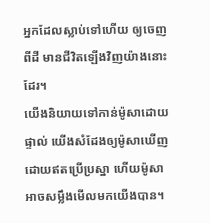អ្នកដែលស្លាប់ទៅហើយ ឲ្យចេញពីដី មានជីវិតឡើងវិញយ៉ាងនោះដែរ។
យើងនិយាយទៅកាន់ម៉ូសាដោយផ្ទាល់ យើងសំដែងឲ្យម៉ូសាឃើញ ដោយឥតប្រើប្រស្នា ហើយម៉ូសាអាចសម្លឹងមើលមកយើងបាន។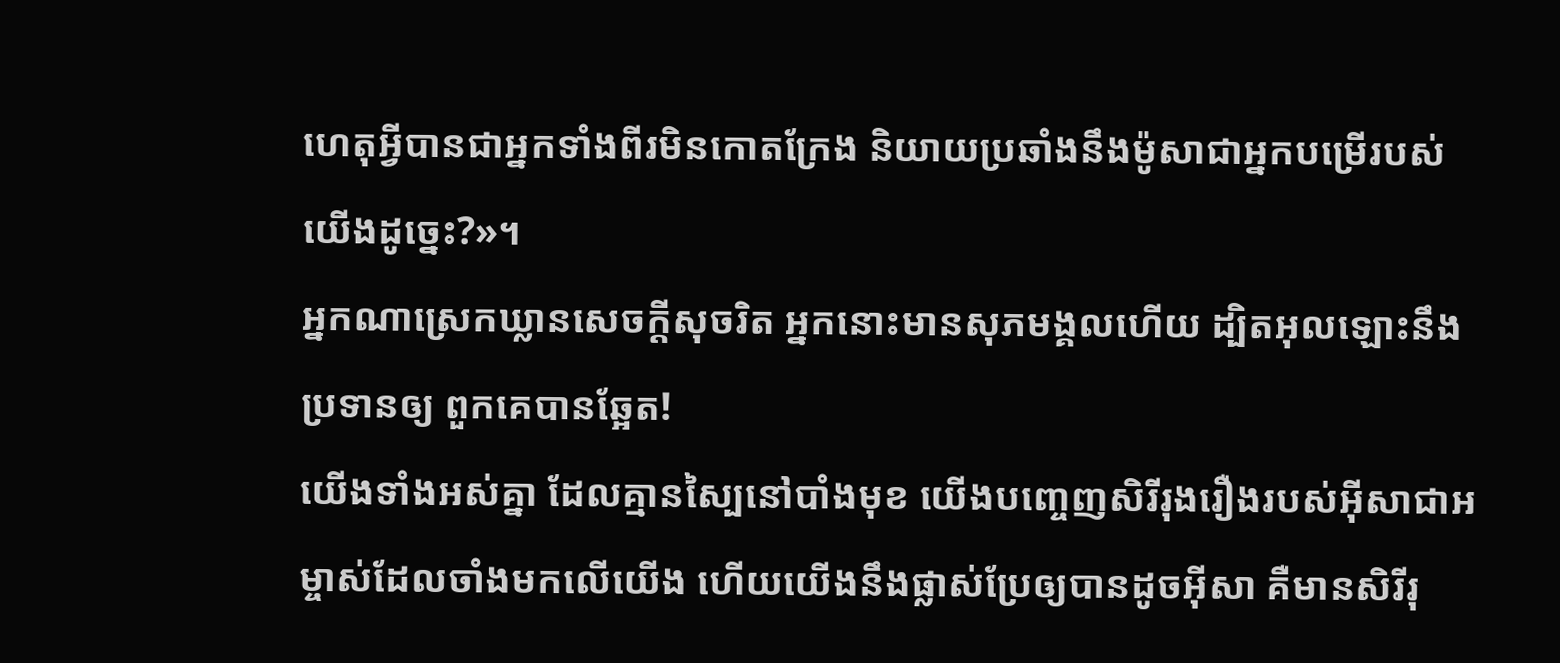ហេតុអ្វីបានជាអ្នកទាំងពីរមិនកោតក្រែង និយាយប្រឆាំងនឹងម៉ូសាជាអ្នកបម្រើរបស់យើងដូច្នេះ?»។
អ្នកណាស្រេកឃ្លានសេចក្ដីសុចរិត អ្នកនោះមានសុភមង្គលហើយ ដ្បិតអុលឡោះនឹងប្រទានឲ្យ ពួកគេបានឆ្អែត!
យើងទាំងអស់គ្នា ដែលគ្មានស្បៃនៅបាំងមុខ យើងបញ្ចេញសិរីរុងរឿងរបស់អ៊ីសាជាអម្ចាស់ដែលចាំងមកលើយើង ហើយយើងនឹងផ្លាស់ប្រែឲ្យបានដូចអ៊ីសា គឺមានសិរីរុ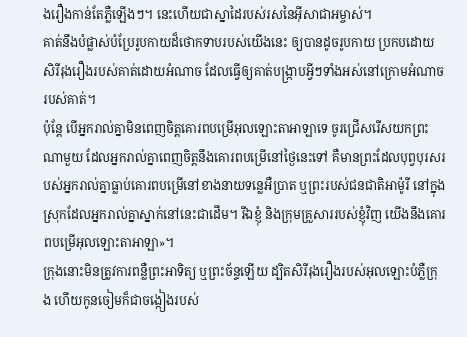ងរឿងកាន់តែភ្លឺឡើងៗ។ នេះហើយជាស្នាដៃរបស់រសនៃអ៊ីសាជាអម្ចាស់។
គាត់នឹងបំផ្លាស់បំប្រែរូបកាយដ៏ថោកទាបរបស់យើងនេះ ឲ្យបានដូចរូបកាយ ប្រកបដោយសិរីរុងរឿងរបស់គាត់ដោយអំណាច ដែលធ្វើឲ្យគាត់បង្ក្រាបអ្វីៗទាំងអស់នៅក្រោមអំណាចរបស់គាត់។
ប៉ុន្តែ បើអ្នករាល់គ្នាមិនពេញចិត្តគោរពបម្រើអុលឡោះតាអាឡាទេ ចូរជ្រើសរើសយកព្រះណាមួយ ដែលអ្នករាល់គ្នាពេញចិត្តនឹងគោរពបម្រើនៅថ្ងៃនេះទៅ គឺមានព្រះដែលបុព្វបុរសរបស់អ្នករាល់គ្នាធ្លាប់គោរពបម្រើនៅខាងនាយទន្លេអឺប្រាត ឬព្រះរបស់ជនជាតិអាម៉ូរី នៅក្នុងស្រុកដែលអ្នករាល់គ្នាស្នាក់នៅនេះជាដើម។ រីឯខ្ញុំ និងក្រុមគ្រួសាររបស់ខ្ញុំវិញ យើងនឹងគោរពបម្រើអុលឡោះតាអាឡា»។
ក្រុងនោះមិនត្រូវការពន្លឺព្រះអាទិត្យ ឬព្រះច័ន្ទឡើយ ដ្បិតសិរីរុងរឿងរបស់អុលឡោះបំភ្លឺក្រុង ហើយកូនចៀមក៏ជាចង្កៀងរបស់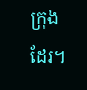ក្រុងដែរ។